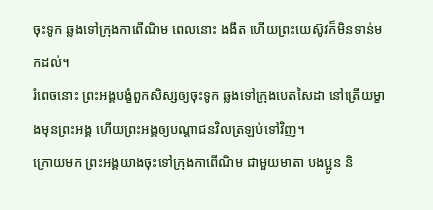ចុះទូក ឆ្លងទៅក្រុងកាពើណិម ពេលនោះ ងងឹត ហើយព្រះយេស៊ូវក៏មិនទាន់មកដល់។
រំពេចនោះ ព្រះអង្គបង្ខំពួកសិស្សឲ្យចុះទូក ឆ្លងទៅក្រុងបេតសៃដា នៅត្រើយម្ខាងមុនព្រះអង្គ ហើយព្រះអង្គឲ្យបណ្ដាជនវិលត្រឡប់ទៅវិញ។
ក្រោយមក ព្រះអង្គយាងចុះទៅក្រុងកាពើណិម ជាមួយមាតា បងប្អូន និ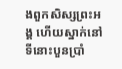ងពួកសិស្សព្រះអង្គ ហើយស្នាក់នៅទីនោះបួនប្រាំ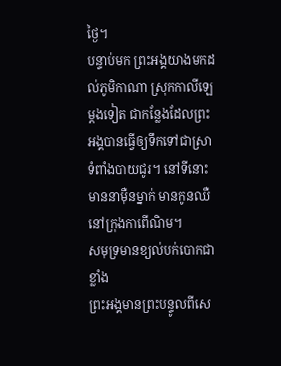ថ្ងៃ។
បន្ទាប់មក ព្រះអង្គយាងមកដល់ភូមិកាណា ស្រុកកាលីឡេម្តងទៀត ជាកន្លែងដែលព្រះអង្គបានធ្វើឲ្យទឹកទៅជាស្រាទំពាំងបាយជូរ។ នៅទីនោះ មាននាម៉ឺនម្នាក់ មានកូនឈឺនៅក្រុងកាពើណិម។
សមុទ្រមានខ្យល់បក់បោកជាខ្លាំង
ព្រះអង្គមានព្រះបន្ទូលពីសេ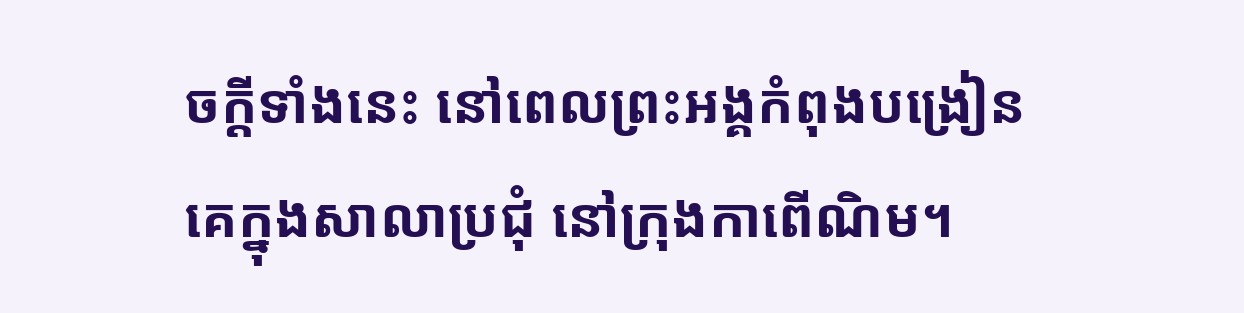ចក្តីទាំងនេះ នៅពេលព្រះអង្គកំពុងបង្រៀនគេក្នុងសាលាប្រជុំ នៅក្រុងកាពើណិម។